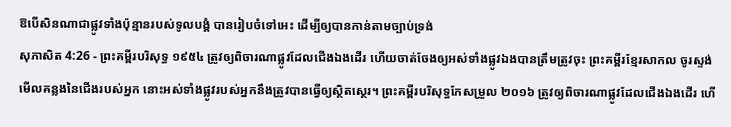ឱបើសិនណាជាផ្លូវទាំងប៉ុន្មានរបស់ទូលបង្គំ បានរៀបចំទៅអេះ ដើម្បីឲ្យបានកាន់តាមច្បាប់ទ្រង់
សុភាសិត 4:26 - ព្រះគម្ពីរបរិសុទ្ធ ១៩៥៤ ត្រូវឲ្យពិចារណាផ្លូវដែលជើងឯងដើរ ហើយចាត់ចែងឲ្យអស់ទាំងផ្លូវឯងបានត្រឹមត្រូវចុះ ព្រះគម្ពីរខ្មែរសាកល ចូរស្ទង់មើលគន្លងនៃជើងរបស់អ្នក នោះអស់ទាំងផ្លូវរបស់អ្នកនឹងត្រូវបានធ្វើឲ្យស្ថិតស្ថេរ។ ព្រះគម្ពីរបរិសុទ្ធកែសម្រួល ២០១៦ ត្រូវឲ្យពិចារណាផ្លូវដែលជើងឯងដើរ ហើ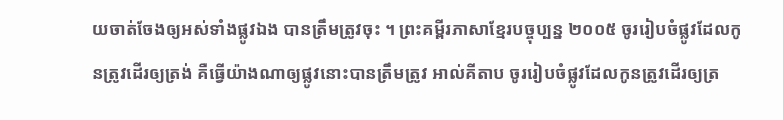យចាត់ចែងឲ្យអស់ទាំងផ្លូវឯង បានត្រឹមត្រូវចុះ ។ ព្រះគម្ពីរភាសាខ្មែរបច្ចុប្បន្ន ២០០៥ ចូររៀបចំផ្លូវដែលកូនត្រូវដើរឲ្យត្រង់ គឺធ្វើយ៉ាងណាឲ្យផ្លូវនោះបានត្រឹមត្រូវ អាល់គីតាប ចូររៀបចំផ្លូវដែលកូនត្រូវដើរឲ្យត្រ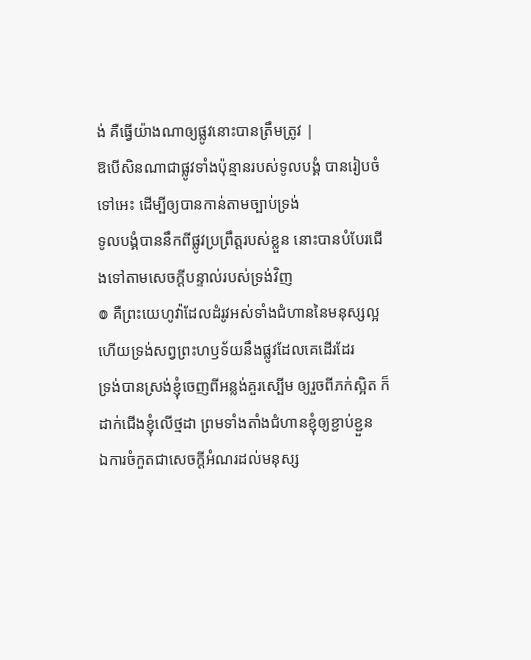ង់ គឺធ្វើយ៉ាងណាឲ្យផ្លូវនោះបានត្រឹមត្រូវ |
ឱបើសិនណាជាផ្លូវទាំងប៉ុន្មានរបស់ទូលបង្គំ បានរៀបចំទៅអេះ ដើម្បីឲ្យបានកាន់តាមច្បាប់ទ្រង់
ទូលបង្គំបាននឹកពីផ្លូវប្រព្រឹត្តរបស់ខ្លួន នោះបានបំបែរជើងទៅតាមសេចក្ដីបន្ទាល់របស់ទ្រង់វិញ
៙ គឺព្រះយេហូវ៉ាដែលដំរូវអស់ទាំងជំហាននៃមនុស្សល្អ ហើយទ្រង់សព្វព្រះហឫទ័យនឹងផ្លូវដែលគេដើរដែរ
ទ្រង់បានស្រង់ខ្ញុំចេញពីអន្លង់គួរស្បើម ឲ្យរួចពីភក់ស្អិត ក៏ដាក់ជើងខ្ញុំលើថ្មដា ព្រមទាំងតាំងជំហានខ្ញុំឲ្យខ្ជាប់ខ្ជួន
ឯការចំកួតជាសេចក្ដីអំណរដល់មនុស្ស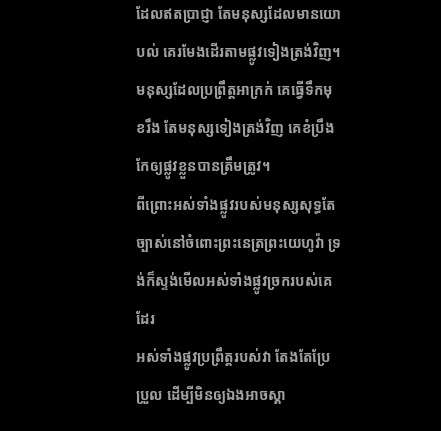ដែលឥតប្រាជ្ញា តែមនុស្សដែលមានយោបល់ គេរមែងដើរតាមផ្លូវទៀងត្រង់វិញ។
មនុស្សដែលប្រព្រឹត្តអាក្រក់ គេធ្វើទឹកមុខរឹង តែមនុស្សទៀងត្រង់វិញ គេខំប្រឹងកែឲ្យផ្លូវខ្លួនបានត្រឹមត្រូវ។
ពីព្រោះអស់ទាំងផ្លូវរបស់មនុស្សសុទ្ធតែច្បាស់នៅចំពោះព្រះនេត្រព្រះយេហូវ៉ា ទ្រង់ក៏ស្ទង់មើលអស់ទាំងផ្លូវច្រករបស់គេដែរ
អស់ទាំងផ្លូវប្រព្រឹត្តរបស់វា តែងតែប្រែប្រួល ដើម្បីមិនឲ្យឯងអាចស្គា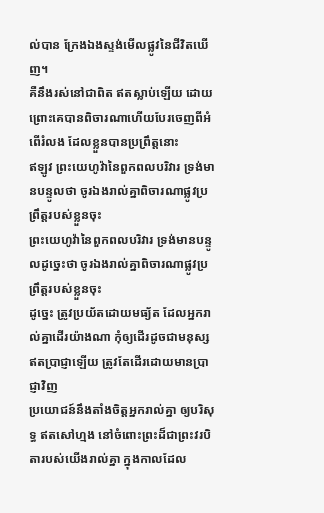ល់បាន ក្រែងឯងស្ទង់មើលផ្លូវនៃជីវិតឃើញ។
គឺនឹងរស់នៅជាពិត ឥតស្លាប់ឡើយ ដោយព្រោះគេបានពិចារណាហើយបែរចេញពីអំពើរំលង ដែលខ្លួនបានប្រព្រឹត្តនោះ
ឥឡូវ ព្រះយេហូវ៉ានៃពួកពលបរិវារ ទ្រង់មានបន្ទូលថា ចូរឯងរាល់គ្នាពិចារណាផ្លូវប្រព្រឹត្តរបស់ខ្លួនចុះ
ព្រះយេហូវ៉ានៃពួកពលបរិវារ ទ្រង់មានបន្ទូលដូច្នេះថា ចូរឯងរាល់គ្នាពិចារណាផ្លូវប្រព្រឹត្តរបស់ខ្លួនចុះ
ដូច្នេះ ត្រូវប្រយ័តដោយមធ្យ័ត ដែលអ្នករាល់គ្នាដើរយ៉ាងណា កុំឲ្យដើរដូចជាមនុស្សឥតប្រាជ្ញាឡើយ ត្រូវតែដើរដោយមានប្រាជ្ញាវិញ
ប្រយោជន៍នឹងតាំងចិត្តអ្នករាល់គ្នា ឲ្យបរិសុទ្ធ ឥតសៅហ្មង នៅចំពោះព្រះដ៏ជាព្រះវរបិតារបស់យើងរាល់គ្នា ក្នុងកាលដែល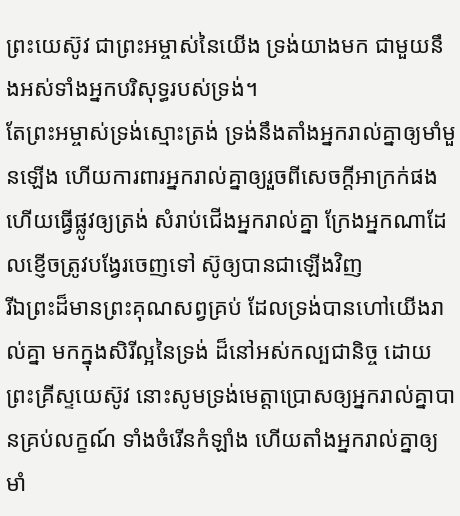ព្រះយេស៊ូវ ជាព្រះអម្ចាស់នៃយើង ទ្រង់យាងមក ជាមួយនឹងអស់ទាំងអ្នកបរិសុទ្ធរបស់ទ្រង់។
តែព្រះអម្ចាស់ទ្រង់ស្មោះត្រង់ ទ្រង់នឹងតាំងអ្នករាល់គ្នាឲ្យមាំមួនឡើង ហើយការពារអ្នករាល់គ្នាឲ្យរួចពីសេចក្ដីអាក្រក់ផង
ហើយធ្វើផ្លូវឲ្យត្រង់ សំរាប់ជើងអ្នករាល់គ្នា ក្រែងអ្នកណាដែលខ្ញើចត្រូវបង្វែរចេញទៅ ស៊ូឲ្យបានជាឡើងវិញ
រីឯព្រះដ៏មានព្រះគុណសព្វគ្រប់ ដែលទ្រង់បានហៅយើងរាល់គ្នា មកក្នុងសិរីល្អនៃទ្រង់ ដ៏នៅអស់កល្បជានិច្ច ដោយព្រះគ្រីស្ទយេស៊ូវ នោះសូមទ្រង់មេត្តាប្រោសឲ្យអ្នករាល់គ្នាបានគ្រប់លក្ខណ៍ ទាំងចំរើនកំឡាំង ហើយតាំងអ្នករាល់គ្នាឲ្យមាំ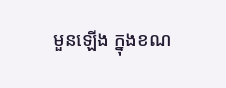មួនឡើង ក្នុងខណ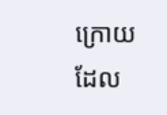ក្រោយដែល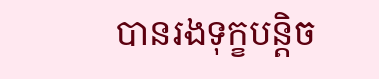បានរងទុក្ខបន្តិច